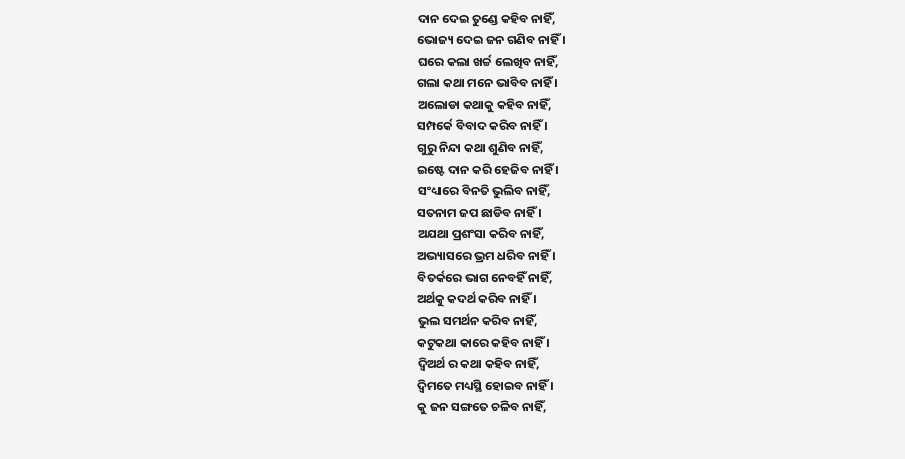ଦାନ ଦେଇ ତୁଣ୍ଡେ କହିବ ନାହିଁ,
ଭୋଜ୍ୟ ଦେଇ ଜନ ଗଣିବ ନାହିଁ ।
ଘରେ କଲା ଖର୍ଚ୍ଚ ଲେଖିବ ନାହିଁ,
ଗଲା କଥା ମନେ ଭାବିବ ନାହିଁ ।
ଅଲୋଡା କଥାକୁ କହିବ ନାହିଁ,
ସମ୍ପର୍କେ ବିବାଦ କରିବ ନାହିଁ ।
ଗୁରୁ ନିନ୍ଦା କଥା ଶୁଣିବ ନାହିଁ,
ଇଷ୍ଟେ ଦାନ କରି ହେଜିବ ନାହିଁ ।
ସଂଧ୍ୟାରେ ବିନତି ଭୁଲିବ ନାହିଁ,
ସତନାମ ଜପ ଛାଡିବ ନାହିଁ ।
ଅଯଥା ପ୍ରଶଂସା କରିବ ନାହିଁ,
ଅଭ୍ୟାସରେ ଭ୍ରମ ଧରିବ ନାହିଁ ।
ବିତର୍କରେ ଭାଗ ନେବହିଁ ନାହିଁ,
ଅର୍ଥକୁ କଦର୍ଥ କରିବ ନାହିଁ ।
ଭୁଲ ସମର୍ଥନ କରିବ ନାହିଁ,
କଟୁକଥା କାରେ କହିବ ନାହିଁ ।
ଦ୍ବିଅର୍ଥ ର କଥା କହିବ ନାହିଁ,
ଦ୍ବିମତେ ମଧ୍ୟସ୍ଥି ହୋଇବ ନାହିଁ ।
କୁ ଜନ ସଙ୍ଗତେ ଚଳିବ ନାହିଁ,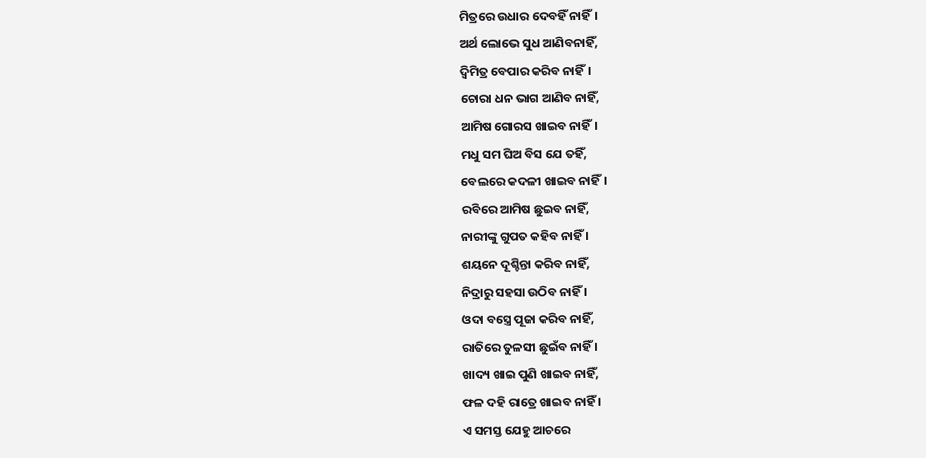ମିତ୍ରରେ ଉଧାର ଦେବହିଁ ନାହିଁ।
ଅର୍ଥ ଲୋଭେ ସୁଧ ଆଣିବନାହିଁ,
ଦ୍ବିମିତ୍ର ବେପାର କରିବ ନାହିଁ।
ଚୋରା ଧନ ଭାଗ ଆଣିବ ନାହିଁ,
ଆମିଷ ଗୋରସ ଖାଇବ ନାହିଁ।
ମଧୁ ସମ ଘିଅ ବିସ ଯେ ତହିଁ,
ବେଲରେ କଦଳୀ ଖାଇବ ନାହିଁ।
ରବିରେ ଆମିଷ ଛୁଇବ ନାହିଁ,
ନାରୀଙ୍କୁ ଗୁପତ କହିବ ନାହିଁ ।
ଶୟନେ ଦୂଶ୍ଚିନ୍ତା କରିବ ନାହିଁ,
ନିଦ୍ରାରୁ ସହସା ଉଠିବ ନାହିଁ ।
ଓଦା ବସ୍ତ୍ରେ ପୂଜା କରିବ ନାହିଁ,
ରାତିରେ ତୁଳସୀ ଛୁଇଁବ ନାହିଁ ।
ଖାଦ୍ୟ ଖାଇ ପୁଣି ଖାଇବ ନାହିଁ,
ଫଳ ଦହି ରାତ୍ରେ ଖାଇବ ନାହିଁ ।
ଏ ସମସ୍ତ ଯେହୁ ଆଚରେ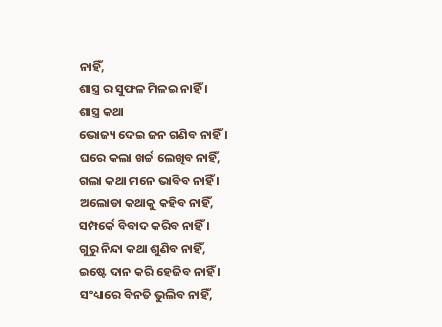ନାହିଁ,
ଶାସ୍ତ୍ର ର ସୁଫଳ ମିଳଇ ନାହିଁ ।
ଶାସ୍ତ୍ର କଥା
ଭୋଜ୍ୟ ଦେଇ ଜନ ଗଣିବ ନାହିଁ ।
ଘରେ କଲା ଖର୍ଚ୍ଚ ଲେଖିବ ନାହିଁ,
ଗଲା କଥା ମନେ ଭାବିବ ନାହିଁ ।
ଅଲୋଡା କଥାକୁ କହିବ ନାହିଁ,
ସମ୍ପର୍କେ ବିବାଦ କରିବ ନାହିଁ ।
ଗୁରୁ ନିନ୍ଦା କଥା ଶୁଣିବ ନାହିଁ,
ଇଷ୍ଟେ ଦାନ କରି ହେଜିବ ନାହିଁ ।
ସଂଧ୍ୟାରେ ବିନତି ଭୁଲିବ ନାହିଁ,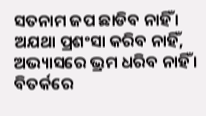ସତନାମ ଜପ ଛାଡିବ ନାହିଁ ।
ଅଯଥା ପ୍ରଶଂସା କରିବ ନାହିଁ,
ଅଭ୍ୟାସରେ ଭ୍ରମ ଧରିବ ନାହିଁ ।
ବିତର୍କରେ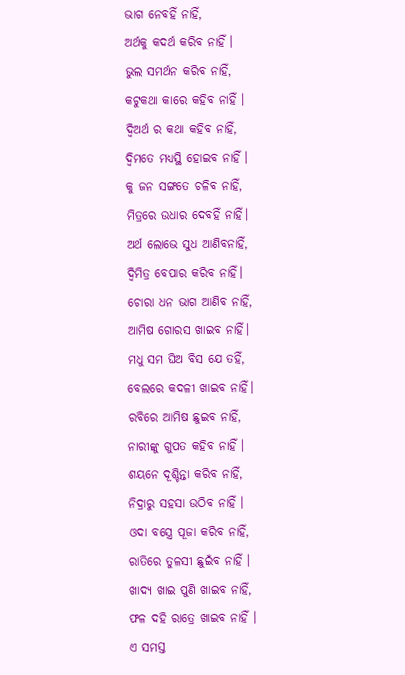ଭାଗ ନେବହିଁ ନାହିଁ,
ଅର୍ଥକୁ କଦର୍ଥ କରିବ ନାହିଁ ।
ଭୁଲ ସମର୍ଥନ କରିବ ନାହିଁ,
କଟୁକଥା କାରେ କହିବ ନାହିଁ ।
ଦ୍ବିଅର୍ଥ ର କଥା କହିବ ନାହିଁ,
ଦ୍ବିମତେ ମଧ୍ୟସ୍ଥି ହୋଇବ ନାହିଁ ।
କୁ ଜନ ସଙ୍ଗତେ ଚଳିବ ନାହିଁ,
ମିତ୍ରରେ ଉଧାର ଦେବହିଁ ନାହିଁ।
ଅର୍ଥ ଲୋଭେ ସୁଧ ଆଣିବନାହିଁ,
ଦ୍ବିମିତ୍ର ବେପାର କରିବ ନାହିଁ।
ଚୋରା ଧନ ଭାଗ ଆଣିବ ନାହିଁ,
ଆମିଷ ଗୋରସ ଖାଇବ ନାହିଁ।
ମଧୁ ସମ ଘିଅ ବିସ ଯେ ତହିଁ,
ବେଲରେ କଦଳୀ ଖାଇବ ନାହିଁ।
ରବିରେ ଆମିଷ ଛୁଇବ ନାହିଁ,
ନାରୀଙ୍କୁ ଗୁପତ କହିବ ନାହିଁ ।
ଶୟନେ ଦୂଶ୍ଚିନ୍ତା କରିବ ନାହିଁ,
ନିଦ୍ରାରୁ ସହସା ଉଠିବ ନାହିଁ ।
ଓଦା ବସ୍ତ୍ରେ ପୂଜା କରିବ ନାହିଁ,
ରାତିରେ ତୁଳସୀ ଛୁଇଁବ ନାହିଁ ।
ଖାଦ୍ୟ ଖାଇ ପୁଣି ଖାଇବ ନାହିଁ,
ଫଳ ଦହି ରାତ୍ରେ ଖାଇବ ନାହିଁ ।
ଏ ସମସ୍ତ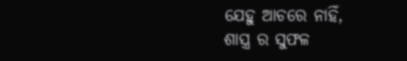ଯେହୁ ଆଚରେ ନାହିଁ,
ଶାସ୍ତ୍ର ର ସୁଫଳ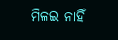ମିଳଇ ନାହିଁ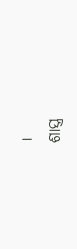।
ଶାସ୍ତ୍ର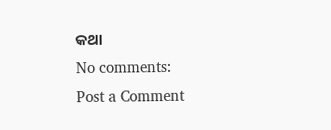କଥା
No comments:
Post a Comment